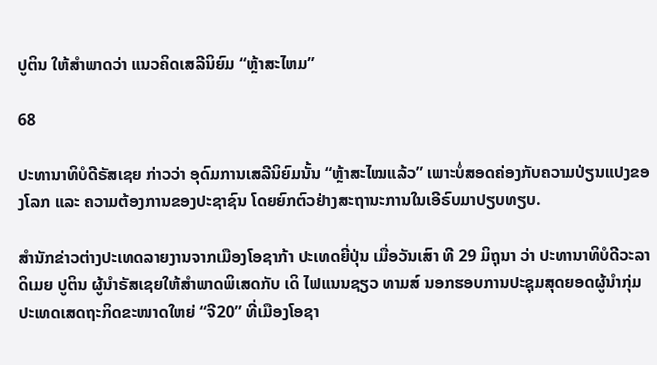ປູຕິນ ໃຫ້ສຳພາດວ່າ ແນວຄິດເສລີນິຍົມ “ຫຼ້າສະໄຫມ”

68

ປະທານາທິບໍດີຣັສເຊຍ ກ່າວວ່າ ອຸດົມການເສລີນິຍົມນັ້ນ “ຫຼ້າສະໄໝແລ້ວ” ເພາະບໍ່ສອດຄ່ອງກັບຄວາມປ່ຽນແປງຂອງໂລກ ແລະ ຄວາມຕ້ອງການຂອງປະຊາຊົນ ໂດຍຍົກຕົວຢ່າງສະຖານະການໃນເອີຣົບມາປຽບທຽບ.

ສໍານັກຂ່າວຕ່າງປະເທດລາຍງານຈາກເມືອງໂອຊາກ້າ ປະເທດຍີ່ປຸ່ນ ເມື່ອວັນເສົາ ທີ 29 ມິຖຸນາ ວ່າ ປະທານາທິບໍດີວະລາດິເມຍ ປູຕິນ ຜູ້ນໍາຣັສເຊຍໃຫ້ສໍາພາດພິເສດກັບ ເດິ ໄຟແນນຊຽວ ທາມສ໌ ນອກຮອບການປະຊຸມສຸດຍອດຜູ້ນໍາກຸ່ມປະເທດເສດຖະກິດຂະໜາດໃຫຍ່ “ຈີ20” ທີ່ເມືອງໂອຊາ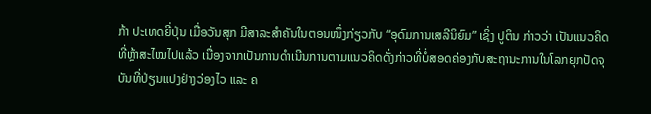ກ້າ ປະເທດຍີ່ປຸ່ນ ເມື່ອວັນສຸກ ມີສາລະສໍາຄັນໃນຕອນໜຶ່ງກ່ຽວກັບ “ອຸດົມການເສລີນິຍົມ” ເຊິ່ງ ປູຕິນ ກ່າວວ່າ ເປັນແນວຄິດທີ່ຫຼ້າສະໄໝໄປແລ້ວ ເນື່ອງຈາກເປັນການດໍາເນີນການຕາມແນວຄິດດັ່ງກ່າວທີ່ບໍ່ສອດຄ່ອງກັບສະຖານະການໃນໂລກຍຸກປັດຈຸບັນທີ່ປ່ຽນແປງຢ່າງວ່ອງໄວ ແລະ ຄ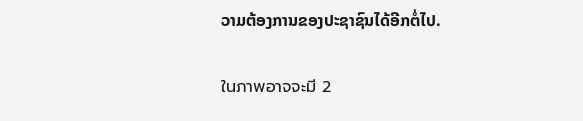ວາມຕ້ອງການຂອງປະຊາຊົນໄດ້ອີກຕໍ່ໄປ.

ในภาพอาจจะมี 2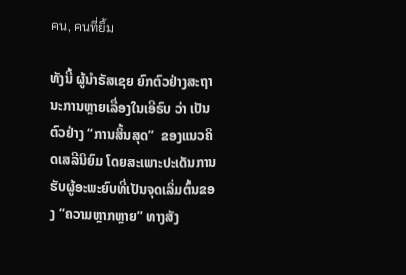คน, คนที่ยิ้ม

ທັງນີ້ ຜູ້ນໍາຣັສເຊຍ ຍົກຕົວຢ່າງສະຖານະການຫຼາຍເລື່ອງໃນເອີຣົບ ວ່າ ເປັນຕົວຢ່າງ “ການສິ້ນສຸດ”  ຂອງແນວຄິດເສລີນິຍົມ ໂດຍສະເພາະປະເດັນການຮັບຜູ້ອະພະຍົບທີ່ເປັນຈຸດເລິ່ມຕົ້ນຂອງ “ຄວາມຫຼາກຫຼາຍ” ທາງສັງ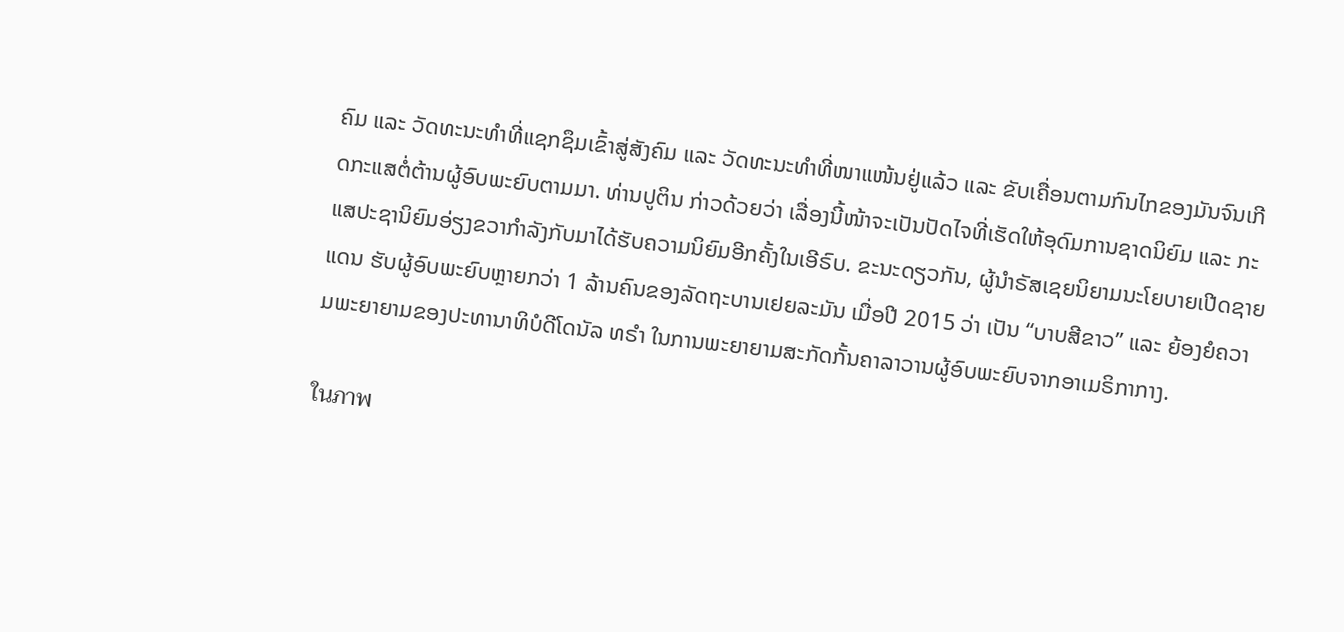ຄົມ ແລະ ວັດທະນະທໍາທີ່ແຊກຊຶມເຂົ້າສູ່ສັງຄົມ ແລະ ວັດທະນະທໍາທີ່ໜາແໜ້ນຢູ່ແລ້ວ ແລະ ຂັບເຄື່ອນຕາມກົນໄກຂອງມັນຈົນເກີດກະແສຕໍ່ຕ້ານຜູ້ອົບພະຍົບຕາມມາ. ທ່ານປູຕິນ ກ່າວດ້ວຍວ່າ ເລື່ອງນີ້ໜ້າຈະເປັນປັດໄຈທີ່ເຮັດໃຫ້ອຸດົມການຊາດນິຍົມ ແລະ ກະແສປະຊານິຍົມອ່ຽງຂວາກໍາລັງກັບມາໄດ້ຮັບຄວາມນິຍົມອີກຄັ້ງໃນເອີຣົບ. ຂະນະດຽວກັນ, ຜູ້ນໍາຣັສເຊຍນິຍາມນະໂຍບາຍເປີດຊາຍແດນ ຮັບຜູ້ອົບພະຍົບຫຼາຍກວ່າ 1 ລ້ານຄົນຂອງລັດຖະບານເຢຍລະມັນ ເມື່ອປີ 2015 ວ່າ ເປັນ “ບາບສີຂາວ” ແລະ ຍ້ອງຍໍຄວາມພະຍາຍາມຂອງປະທານາທິບໍດີໂດນັລ ທຣໍາ ໃນການພະຍາຍາມສະກັດກັ້ນຄາລາວານຜູ້ອົບພະຍົບຈາກອາເມຣິກາກາງ.

ในภาพ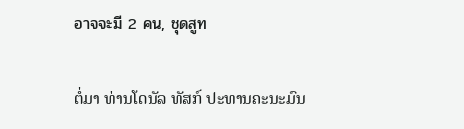อาจจะมี 2 คน, ชุดสูท

ຕໍ່ມາ ທ່ານໂດນັລ ທັສກ໌ ປະທານຄະນະມົນ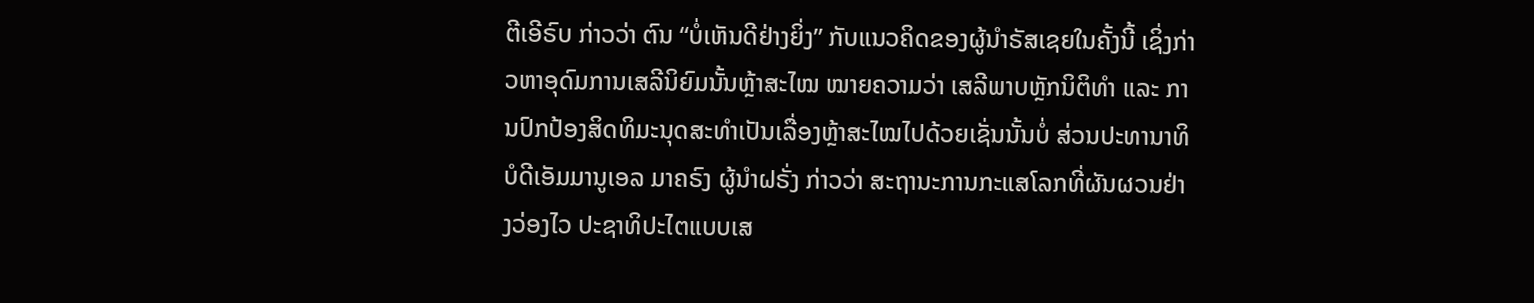ຕີເອີຣົບ ກ່າວວ່າ ຕົນ “ບໍ່ເຫັນດີຢ່າງຍິ່ງ” ກັບແນວຄິດຂອງຜູ້ນໍາຣັສເຊຍໃນຄັ້ງນີ້ ເຊິ່ງກ່າວຫາອຸດົມການເສລີນິຍົມນັ້ນຫຼ້າສະໄໝ ໝາຍຄວາມວ່າ ເສລີພາບຫຼັກນິຕິທໍາ ແລະ ການປົກປ້ອງສິດທິມະນຸດສະທໍາເປັນເລື່ອງຫຼ້າສະໄໝໄປດ້ວຍເຊັ່ນນັ້ນບໍ່ ສ່ວນປະທານາທິບໍດີເອັມມານູເອລ ມາຄຣົງ ຜູ້ນໍາຝຣັ່ງ ກ່າວວ່າ ສະຖານະການກະແສໂລກທີ່ຜັນຜວນຢ່າງວ່ອງໄວ ປະຊາທິປະໄຕແບບເສ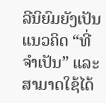ລີນິຍົມຍັງເປັນແນວຄິດ “ທີ່ຈໍາເປັນ” ແລະ ສາມາດໃຊ້ໄດ້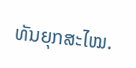ທັນຍຸກສະໄໝ.